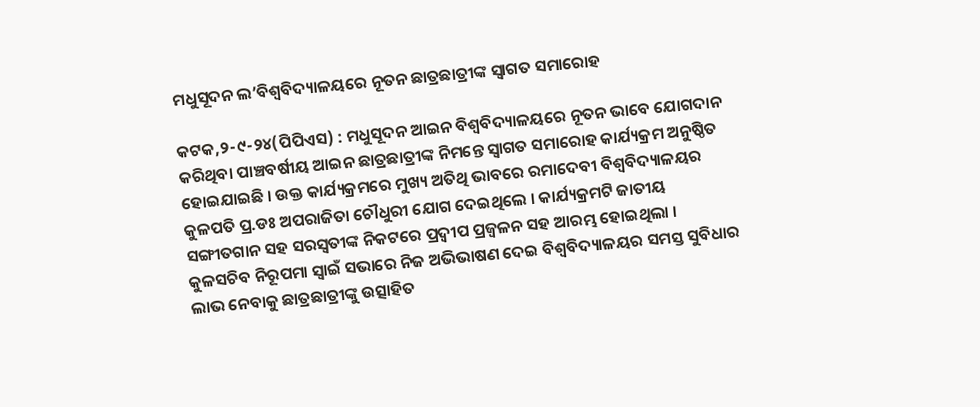ମଧୁସୂଦନ ଲ’ବିଶ୍ୱବିଦ୍ୟାଳୟରେ ନୂତନ ଛାତ୍ରଛାତ୍ରୀଙ୍କ ସ୍ୱାଗତ ସମାରୋହ

କଟକ,୨-୯-୨୪(ପିପିଏସ) : ମଧୁସୂଦନ ଆଇନ ବିଶ୍ୱବିଦ୍ୟାଳୟରେ ନୂତନ ଭାବେ ଯୋଗଦାନ କରିଥିବା ପାଞ୍ଚବର୍ଷୀୟ ଆଇନ ଛାତ୍ରଛାତ୍ରୀଙ୍କ ନିମନ୍ତେ ସ୍ୱାଗତ ସମାରୋହ କାର୍ଯ୍ୟକ୍ରମ ଅନୁଷ୍ଠିତ ହୋଇଯାଇଛି । ଉକ୍ତ କାର୍ଯ୍ୟକ୍ରମରେ ମୁଖ୍ୟ ଅତିଥି ଭାବରେ ରମାଦେବୀ ବିଶ୍ୱବିଦ୍ୟାଳୟର କୁଳପତି ପ୍ର.ଡଃ ଅପରାଜିତା ଚୌଧୁରୀ ଯୋଗ ଦେଇଥିଲେ । କାର୍ଯ୍ୟକ୍ରମଟି ଜାତୀୟ ସଙ୍ଗୀତଗାନ ସହ ସରସ୍ୱତୀଙ୍କ ନିକଟରେ ପ୍ରଦ୍ୱୀପ ପ୍ରଜ୍ୱଳନ ସହ ଆରମ୍ଭ ହୋଇଥିଲା । କୁଳସଚିବ ନିରୂପମା ସ୍ୱାଇଁ ସଭାରେ ନିଜ ଅଭିଭାଷଣ ଦେଇ ବିଶ୍ୱବିଦ୍ୟାଳୟର ସମସ୍ତ ସୁବିଧାର ଲାଭ ନେବାକୁ ଛାତ୍ରଛାତ୍ରୀଙ୍କୁ ଉତ୍ସାହିତ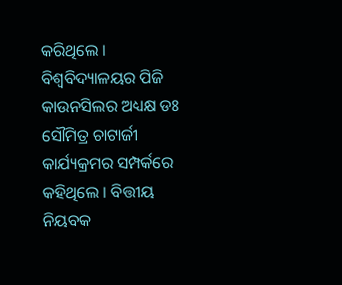କରିଥିଲେ । ବିଶ୍ୱବିଦ୍ୟାଳୟର ପିଜି କାଉନସିଲର ଅଧ୍ୟକ୍ଷ ଡଃ ସୌମିତ୍ର ଚାଟାର୍ଜୀ କାର୍ଯ୍ୟକ୍ରମର ସମ୍ପର୍କରେ କହିଥିଲେ । ବିତ୍ତୀୟ ନିୟବକ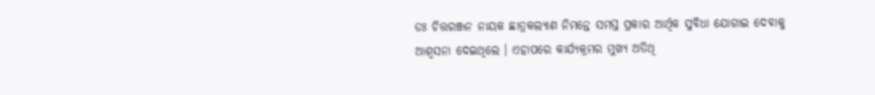ଡଃ ଚିତ୍ତରଞ୍ଜନ ନାୟକ ଛାତ୍ରକଲ୍ୟାଣ ନିମନ୍ତେ ସମସ୍ତ ପ୍ରକାର ଆର୍ଥିକ ସୁବିଧା ଯୋଗାଇ ଦେବାକୁ
ଆଶ୍ୱସନା ଦେଇଥିଲେ । ଏହାପରେ କାର୍ଯ୍ୟକ୍ରମର ମୁଖ୍ୟ ଅତିଥି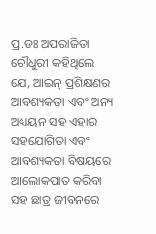ପ୍ର.ଡଃ ଅପରାଜିତା ଚୌଧୁରୀ କହିଥିଲେ ଯେ, ଆଇନ୍ ପ୍ରଶିକ୍ଷଣର ଆବଶ୍ୟକତା ଏବଂ ଅନ୍ୟ ଅଧ୍ୟୟନ ସହ ଏହାର ସହଯୋଗିତା ଏବଂ ଆବଶ୍ୟକତା ବିଷୟରେ ଆଲୋକପାତ କରିବା ସହ ଛାତ୍ର ଜୀବନରେ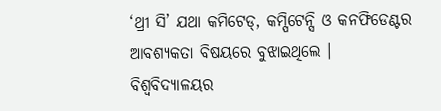‘ଥ୍ରୀ ସି’ ଯଥା କମିଟେଡ୍, କମ୍ପିଟେନ୍ସି ଓ କନଫିଡେଣ୍ଟର ଆବଶ୍ୟକତା ବିଷୟରେ ବୁଝାଇଥିଲେ । ବିଶ୍ୱବିଦ୍ୟାଳୟର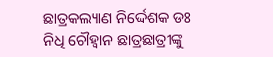ଛାତ୍ରକଲ୍ୟାଣ ନିର୍ଦ୍ଦେଶକ ଡଃ ନିଧି ଚୌହ୍ୱାନ ଛାତ୍ରଛାତ୍ରୀଙ୍କୁ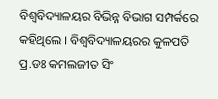ବିଶ୍ୱବିଦ୍ୟାଳୟର ବିଭିନ୍ନ ବିଭାଗ ସମ୍ପର୍କରେ କହିଥିଲେ । ବିଶ୍ୱବିଦ୍ୟାଳୟରର କୁଳପତି ପ୍ର.ଡଃ କମଲଜୀତ ସିଂ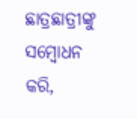ଛାତ୍ରଛାତ୍ରୀଙ୍କୁ ସମ୍ବୋଧନ କରି,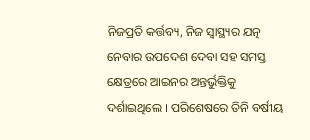ନିଜପ୍ରତି କର୍ତ୍ତବ୍ୟ, ନିଜ ସ୍ୱାସ୍ଥ୍ୟର ଯତ୍ନ ନେବାର ଉପଦେଶ ଦେବା ସହ ସମସ୍ତ କ୍ଷେତ୍ରରେ ଆଇନର ଅନ୍ତର୍ଭୁକ୍ତିକୁ ଦର୍ଶାଇଥିଲେ । ପରିଶେଷରେ ତିନି ବର୍ଷୀୟ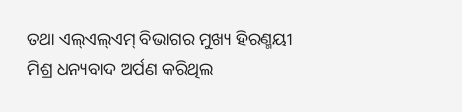ତଥା ଏଲ୍ଏଲ୍ଏମ୍ ବିଭାଗର ମୁଖ୍ୟ ହିରଣ୍ମୟୀ ମିଶ୍ର ଧନ୍ୟବାଦ ଅର୍ପଣ କରିଥିଲ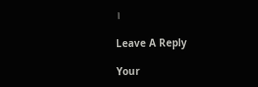।

Leave A Reply

Your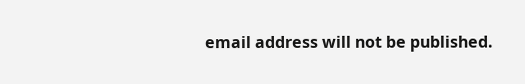email address will not be published.